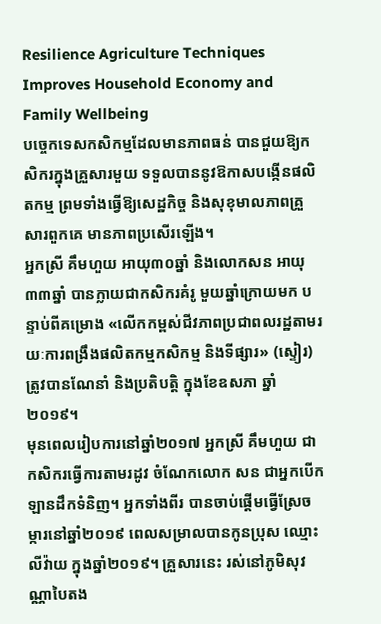Resilience Agriculture Techniques Improves Household Economy and Family Wellbeing
បច្ចេកទេសកសិកម្មដែលមានភាពធន់ បានជួយឱ្យកសិករក្នុងគ្រួសារមួយ ទទួលបាននូវឱកាសបង្កើនផលិតកម្ម ព្រមទាំងធ្វើឱ្យសេដ្ឋកិច្ច និងសុខុមាលភាពគ្រួសារពួកគេ មានភាពប្រសើរឡើង។
អ្នកស្រី គឹមហួយ អាយុ៣០ឆ្នាំ និងលោកសន អាយុ៣៣ឆ្នាំ បានក្លាយជាកសិករគំរូ មួយឆ្នាំក្រោយមក បន្ទាប់ពីគម្រោង «លើកកម្ពស់ជីវភាពប្រជាពលរដ្ឋតាមរយៈការពង្រឹងផលិតកម្មកសិកម្ម និងទីផ្សារ» (ស្ទៀរ) ត្រូវបានណែនាំ និងប្រតិបត្តិ ក្នុងខែឧសភា ឆ្នាំ២០១៩។
មុនពេលរៀបការនៅឆ្នាំ២០១៧ អ្នកស្រី គឹមហួយ ជាកសិករធ្វើការតាមរដូវ ចំណែកលោក សន ជាអ្នកបើកឡានដឹកទំនិញ។ អ្នកទាំងពីរ បានចាប់ផ្តើមធ្វើស្រែចម្ការនៅឆ្នាំ២០១៩ ពេលសម្រាលបានកូនប្រុស ឈ្មោះ លីវ៉ាយ ក្នុងឆ្នាំ២០១៩។ គ្រួសារនេះ រស់នៅភូមិសុវណ្ណាបៃតង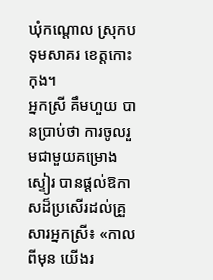ឃុំកណ្តោល ស្រុកបទុមសាគរ ខេត្តកោះកុង។
អ្នកស្រី គឹមហួយ បានប្រាប់ថា ការចូលរួមជាមួយគម្រោងស្ទៀរ បានផ្តល់ឱកាសដ៏ប្រសើរដល់គ្រួសារអ្នកស្រី៖ «កាលពីមុន យើងរ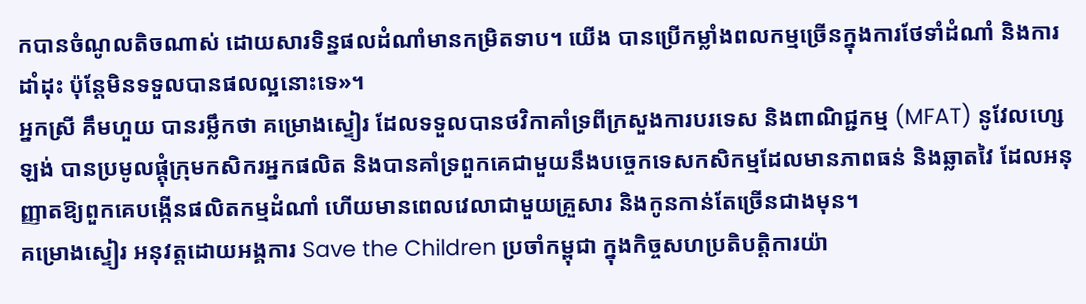កបានចំណូលតិចណាស់ ដោយសារទិន្នផលដំណាំមានកម្រិតទាប។ យើង បានប្រើកម្លាំងពលកម្មច្រើនក្នុងការថែទាំដំណាំ និងការដាំដុះ ប៉ុន្តែមិនទទួលបានផលល្អនោះទេ»។
អ្នកស្រី គឹមហួយ បានរម្លឹកថា គម្រោងស្ទៀរ ដែលទទួលបានថវិកាគាំទ្រពីក្រសួងការបរទេស និងពាណិជ្ជកម្ម (MFAT) នូវែលហ្សេឡង់ បានប្រមូលផ្តុំក្រុមកសិករអ្នកផលិត និងបានគាំទ្រពួកគេជាមួយនឹងបច្ចេកទេសកសិកម្មដែលមានភាពធន់ និងឆ្លាតវៃ ដែលអនុញ្ញាតឱ្យពួកគេបង្កើនផលិតកម្មដំណាំ ហើយមានពេលវេលាជាមួយគ្រួសារ និងកូនកាន់តែច្រើនជាងមុន។
គម្រោងស្ទៀរ អនុវត្តដោយអង្គការ Save the Children ប្រចាំកម្ពុជា ក្នុងកិច្ចសហប្រតិបត្តិការយ៉ា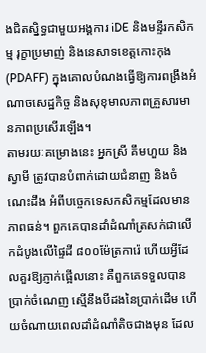ងជិតស្និទ្ធជាមួយអង្គការ iDE និងមន្ទីរកសិកម្ម រុក្ខាប្រមាញ់ និងនេសាទខេត្តកោះកុង(PDAFF) ក្នុងគោលបំណងធ្វើឱ្យការពង្រឹងអំណាចសេដ្ឋកិច្ច និងសុខុមាលភាពគ្រួសារមានភាពប្រសើរឡើង។
តាមរយៈគម្រោងនេះ អ្នកស្រី គឹមហួយ និងស្វាមី ត្រូវបានបំពាក់ដោយជំនាញ និងចំណេះដឹង អំពីបច្ចេកទេសកសិកម្មដែលមានភាពធន់។ ពួកគេបានដាំដំណាំត្រសក់ជាលើកដំបូងលើផ្ទៃដី ៨០០ម៉ែត្រការ៉េ ហើយអ្វីដែលគួរឱ្យភ្ញាក់ផ្អើលនោះ គឺពួកគេទទួលបានប្រាក់ចំណេញ ស្មើនឹងបីដងនៃប្រាក់ដើម ហើយចំណាយពេលដាំដំណាំតិចជាងមុន ដែល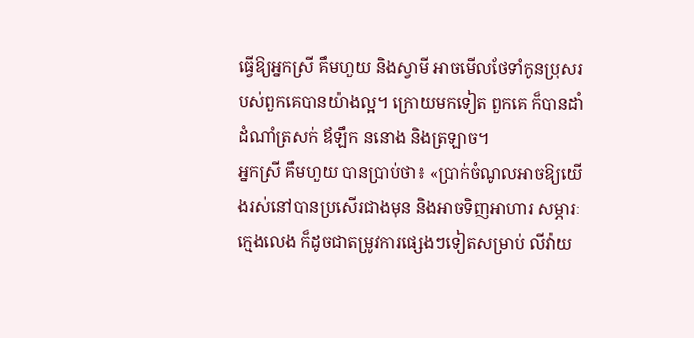ធ្វើឱ្យអ្នកស្រី គឹមហួយ និងស្វាមី អាចមើលថែទាំកូនប្រុសរបស់ពួកគេបានយ៉ាងល្អ។ ក្រោយមកទៀត ពួកគេ ក៏បានដាំដំណាំត្រសក់ ឪឡឹក ននោង និងត្រឡាច។
អ្នកស្រី គឹមហួយ បានប្រាប់ថា៖ «ប្រាក់ចំណូលអាចឱ្យយើងរស់នៅបានប្រសើរជាងមុន និងអាចទិញអាហារ សម្ភារៈក្មេងលេង ក៏ដូចជាតម្រូវការផ្សេងៗទៀតសម្រាប់ លីវ៉ាយ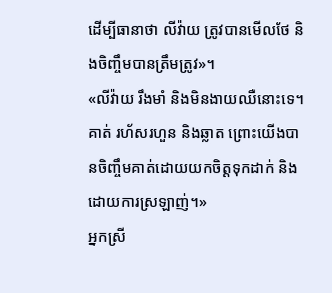ដើម្បីធានាថា លីវ៉ាយ ត្រូវបានមើលថែ និងចិញ្ចឹមបានត្រឹមត្រូវ»។
«លីវ៉ាយ រឹងមាំ និងមិនងាយឈឺនោះទេ។ គាត់ រហ័សរហួន និងឆ្លាត ព្រោះយើងបានចិញ្ចឹមគាត់ដោយយកចិត្តទុកដាក់ និងដោយការស្រឡាញ់។»
អ្នកស្រី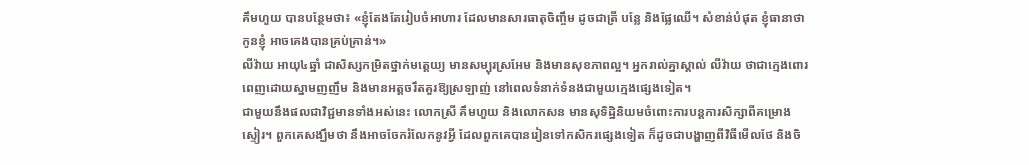គឹមហួយ បានបន្ថែមថា៖ «ខ្ញុំតែងតែរៀបចំអាហារ ដែលមានសារធាតុចិញ្ចឹម ដូចជាត្រី បន្លែ និងផ្លែឈើ។ សំខាន់បំផុត ខ្ញុំធានាថា កូនខ្ញុំ អាចគេងបានគ្រប់គ្រាន់។»
លីវ៉ាយ អាយុ៤ឆ្នាំ ជាសិស្សកម្រិតថ្នាក់មត្តេយ្យ មានសម្បុរស្រអែម និងមានសុខភាពល្អ។ អ្នករាល់គ្នាស្គាល់ លីវ៉ាយ ថាជាក្មេងពោរពេញដោយស្នាមញញឹម និងមានអត្តចរឹតគួរឱ្យស្រឡាញ់ នៅពេលទំនាក់ទំនងជាមួយក្មេងផ្សេងទៀត។
ជាមួយនឹងផលជាវិជ្ជមានទាំងអស់នេះ លោកស្រី គឹមហួយ និងលោកសន មានសុទិដ្ឋិនិយមចំពោះការបន្តការសិក្សាពីគម្រោងស្ទៀរ។ ពួកគេសង្ឃឹមថា នឹងអាចចែករំលែកនូវអ្វី ដែលពួកគេបានរៀនទៅកសិករផ្សេងទៀត ក៏ដូចជាបង្ហាញពីវិធីមើលថែ និងចិ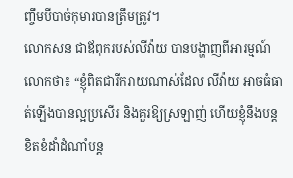ញ្ចឹមបីបាច់កុមារបានត្រឹមត្រូវ។
លោកសន ជាឪពុករបស់លីវ៉ាយ បានបង្ហាញពីអារម្មណ៍លោកថា៖ “ខ្ញុំពិតជារីករាយណាស់ដែល លីវ៉ាយ អាចធំធាត់ឡើងបានល្អប្រសើរ និងគួរឱ្យស្រឡាញ់ ហើយខ្ញុំនឹងបន្តខិតខំដាំដំណាំបន្ត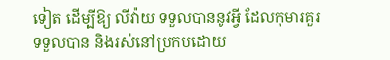ទៀត ដើម្បីឱ្យ លីវ៉ាយ ទទួលបាននូវអ្វី ដែលកុមារគួរទទួលបាន និងរស់នៅប្រកបដោយ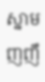ស្នាមញញឹ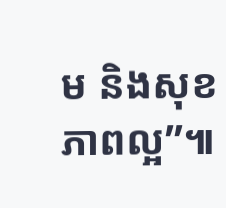ម និងសុខភាពល្អ”៕